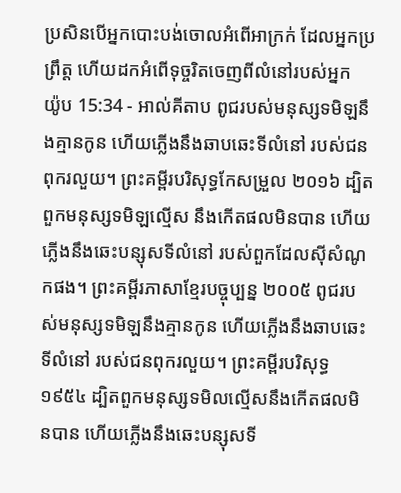ប្រសិនបើអ្នកបោះបង់ចោលអំពើអាក្រក់ ដែលអ្នកប្រព្រឹត្ត ហើយដកអំពើទុច្ចរិតចេញពីលំនៅរបស់អ្នក
យ៉ូប 15:34 - អាល់គីតាប ពូជរបស់មនុស្សទមិឡនឹងគ្មានកូន ហើយភ្លើងនឹងឆាបឆេះទីលំនៅ របស់ជនពុករលួយ។ ព្រះគម្ពីរបរិសុទ្ធកែសម្រួល ២០១៦ ដ្បិតពួកមនុស្សទមិឡល្មើស នឹងកើតផលមិនបាន ហើយភ្លើងនឹងឆេះបន្សុសទីលំនៅ របស់ពួកដែលស៊ីសំណូកផង។ ព្រះគម្ពីរភាសាខ្មែរបច្ចុប្បន្ន ២០០៥ ពូជរបស់មនុស្សទមិឡនឹងគ្មានកូន ហើយភ្លើងនឹងឆាបឆេះទីលំនៅ របស់ជនពុករលួយ។ ព្រះគម្ពីរបរិសុទ្ធ ១៩៥៤ ដ្បិតពួកមនុស្សទមិលល្មើសនឹងកើតផលមិនបាន ហើយភ្លើងនឹងឆេះបន្សុសទី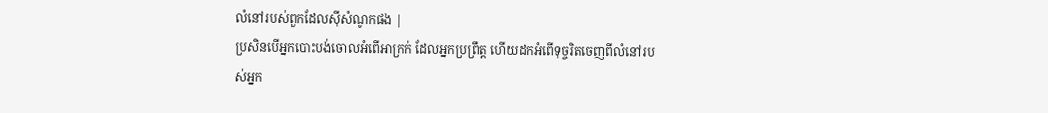លំនៅរបស់ពួកដែលស៊ីសំណូកផង |
ប្រសិនបើអ្នកបោះបង់ចោលអំពើអាក្រក់ ដែលអ្នកប្រព្រឹត្ត ហើយដកអំពើទុច្ចរិតចេញពីលំនៅរបស់អ្នក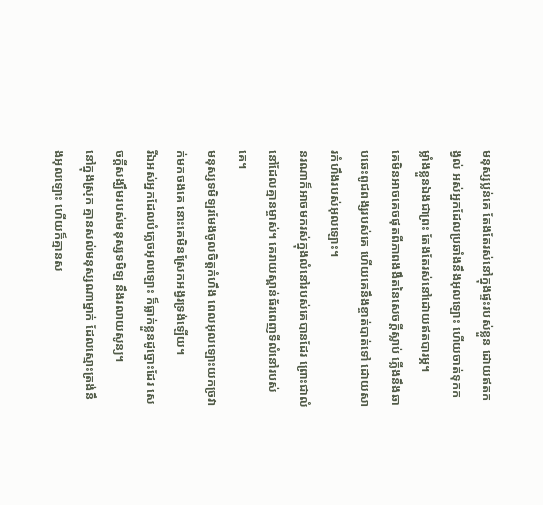មនុស្សប្លន់គេ តែងតែរស់នៅក្នុងផ្ទះរបស់ខ្លួន ដោយឥតកង្វល់ អស់អ្នកដែលប្រឆាំងនឹងអុលឡោះ ហើយចាត់ទុកកម្លាំងខ្លួនឯងជាព្រះ តែងតែរស់នៅដោយឥតបារម្ភ។
គេមិនអាចគេចផុតពីភាពងងឹតនៃសេចក្ដីស្លាប់ ភ្លើងនឹងឆាបឆេះពូជពង្សរបស់គេ ហើយគេនឹងខ្ចាត់បាត់ទៅ ដោយសារកំហឹងរបស់អុលឡោះ។
នរណាក៏អាចមករស់ក្នុងលំនៅរបស់គេបានដែរ ព្រោះជាលំនៅដែលគ្មានម្ចាស់។ គេរាយស្ពាន់ធ័រពេញទីលំនៅរបស់គេ។
មនុស្សទមិឡរមែងចូលចិត្តកំហឹង ពេលអុលឡោះយកច្រវាក់មកចងគេ នោះគេមិនស្រែកអង្វរទ្រង់ឡើយ។
រីឯអស់អ្នកដែលបំភ្លេចអុលឡោះ ក៏ធ្លាក់ខ្លួនដូច្នោះដែរ សេចក្ដីសង្ឃឹមរបស់មនុស្សទមិឡ នឹងរលាយសូន្យ។
នៅក្នុងស្រុក គ្មានសល់មនុស្សណាម្នាក់ ដែលស្មោះត្រង់នឹងអុលឡោះ ហើយក៏គ្មានស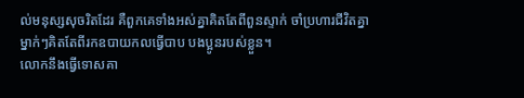ល់មនុស្សសុចរិតដែរ គឺពួកគេទាំងអស់គ្នាគិតតែពីពួនស្ទាក់ ចាំប្រហារជីវិតគ្នា ម្នាក់ៗគិតតែពីរកឧបាយកលធ្វើបាប បងប្អូនរបស់ខ្លួន។
លោកនឹងធ្វើទោសគា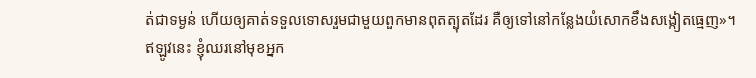ត់ជាទម្ងន់ ហើយឲ្យគាត់ទទួលទោសរួមជាមួយពួកមានពុតត្បុតដែរ គឺឲ្យទៅនៅកន្លែងយំសោកខឹងសង្កៀតធ្មេញ»។
ឥឡូវនេះ ខ្ញុំឈរនៅមុខអ្នក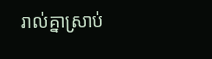រាល់គ្នាស្រាប់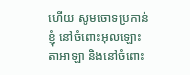ហើយ សូមចោទប្រកាន់ខ្ញុំ នៅចំពោះអុលឡោះតាអាឡា និងនៅចំពោះ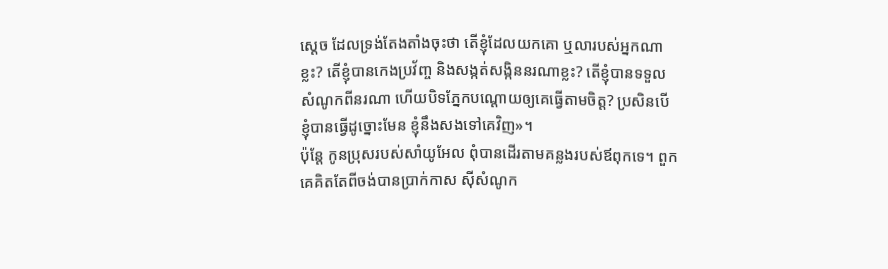ស្តេច ដែលទ្រង់តែងតាំងចុះថា តើខ្ញុំដែលយកគោ ឬលារបស់អ្នកណាខ្លះ? តើខ្ញុំបានកេងប្រវ័ញ្ច និងសង្កត់សង្កិននរណាខ្លះ? តើខ្ញុំបានទទួលសំណូកពីនរណា ហើយបិទភ្នែកបណ្តោយឲ្យគេធ្វើតាមចិត្ត? ប្រសិនបើខ្ញុំបានធ្វើដូច្នោះមែន ខ្ញុំនឹងសងទៅគេវិញ»។
ប៉ុន្តែ កូនប្រុសរបស់សាំយូអែល ពុំបានដើរតាមគន្លងរបស់ឪពុកទេ។ ពួកគេគិតតែពីចង់បានប្រាក់កាស ស៊ីសំណូក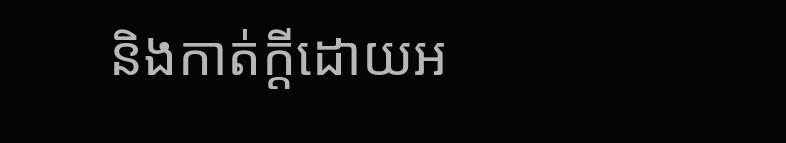និងកាត់ក្តីដោយអ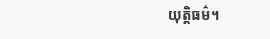យុត្តិធម៌។